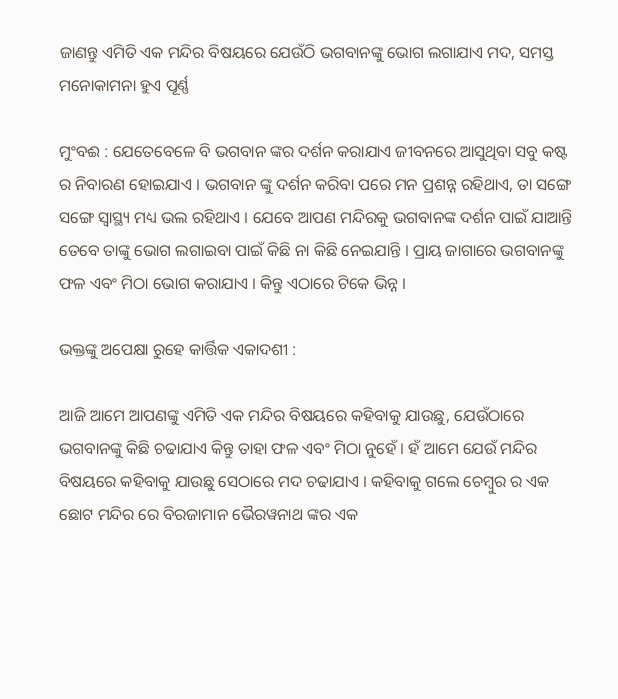ଜାଣନ୍ତୁ ଏମିତି ଏକ ମନ୍ଦିର ବିଷୟରେ ଯେଉଁଠି ଭଗବାନଙ୍କୁ ଭୋଗ ଲଗାଯାଏ ମଦ, ସମସ୍ତ ମନୋକାମନା ହୁଏ ପୂର୍ଣ୍ଣ

ମୁଂବଈ : ଯେତେବେଳେ ବି ଭଗବାନ ଙ୍କର ଦର୍ଶନ କରାଯାଏ ଜୀବନରେ ଆସୁଥିବା ସବୁ କଷ୍ଟ ର ନିବାରଣ ହୋଇଯାଏ । ଭଗବାନ ଙ୍କୁ ଦର୍ଶନ କରିବା ପରେ ମନ ପ୍ରଶନ୍ନ ରହିଥାଏ, ତା ସଙ୍ଗେ ସଙ୍ଗେ ସ୍ୱାସ୍ଥ୍ୟ ମଧ୍ୟ ଭଲ ରହିଥାଏ । ଯେବେ ଆପଣ ମନ୍ଦିରକୁ ଭଗବାନଙ୍କ ଦର୍ଶନ ପାଇଁ ଯାଆନ୍ତି ତେବେ ତାଙ୍କୁ ଭୋଗ ଲଗାଇବା ପାଇଁ କିଛି ନା କିଛି ନେଇଯାନ୍ତି । ପ୍ରାୟ ଜାଗାରେ ଭଗବାନଙ୍କୁ ଫଳ ଏବଂ ମିଠା ଭୋଗ କରାଯାଏ । କିନ୍ତୁ ଏଠାରେ ଟିକେ ଭିନ୍ନ ।

ଭକ୍ତଙ୍କୁ ଅପେକ୍ଷା ରୁହେ କାର୍ତ୍ତିକ ଏକାଦଶୀ :

ଆଜି ଆମେ ଆପଣଙ୍କୁ ଏମିତି ଏକ ମନ୍ଦିର ବିଷୟରେ କହିବାକୁ ଯାଉଛୁ, ଯେଉଁଠାରେ ଭଗବାନଙ୍କୁ କିଛି ଚଢାଯାଏ କିନ୍ତୁ ତାହା ଫଳ ଏବଂ ମିଠା ନୁହେଁ । ହଁ ଆମେ ଯେଉଁ ମନ୍ଦିର ବିଷୟରେ କହିବାକୁ ଯାଉଛୁ ସେଠାରେ ମଦ ଚଢାଯାଏ । କହିବାକୁ ଗଲେ ଚେମ୍ବୁର ର ଏକ ଛୋଟ ମନ୍ଦିର ରେ ବିରଜାମାନ ଭୈରୱନାଥ ଙ୍କର ଏକ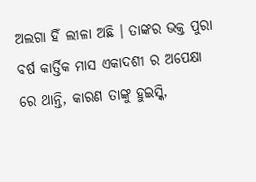ଅଲଗା ହିଁ ଲୀଳା ଅଛି । ତାଙ୍କର ଭକ୍ତ ପୁରା ବର୍ଷ କାର୍ତ୍ତିକ ମାସ ଏକାଦଶୀ ର ଅପେକ୍ଷା ରେ ଥାନ୍ତି, କାରଣ ତାଙ୍କୁ ହୁଇସ୍କି,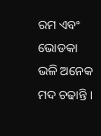ରମ ଏବଂ ଭୋଡକା ଭଳି ଅନେକ ମଦ ଚଢାନ୍ତି ।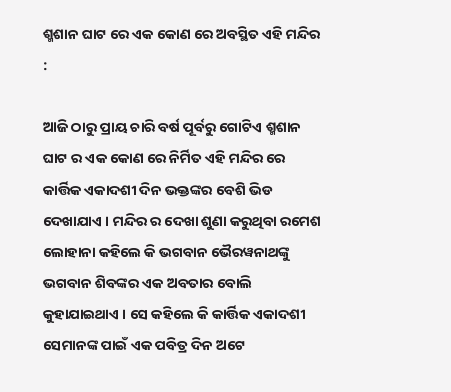ଶ୍ମଶାନ ଘାଟ ରେ ଏକ କୋଣ ରେ ଅବସ୍ଥିତ ଏହି ମନ୍ଦିର :

ଆଜି ଠାରୁ ପ୍ରାୟ ଚାରି ବର୍ଷ ପୂର୍ବରୁ ଗୋଟିଏ ଶ୍ମଶାନ ଘାଟ ର ଏକ କୋଣ ରେ ନିର୍ମିତ ଏହି ମନ୍ଦିର ରେ କାର୍ତ୍ତିକ ଏକାଦଶୀ ଦିନ ଭକ୍ତଙ୍କର ବେଶି ଭିଡ ଦେଖାଯାଏ । ମନ୍ଦିର ର ଦେଖା ଶୁଣା କରୁଥିବା ରମେଶ ଲୋହାନା କହିଲେ କି ଭଗବାନ ଭୈରୱନାଥଙ୍କୁ ଭଗବାନ ଶିବଙ୍କର ଏକ ଅବତାର ବୋଲି କୁହାଯାଇଥାଏ । ସେ କହିଲେ କି କାର୍ତ୍ତିକ ଏକାଦଶୀ ସେମାନଙ୍କ ପାଇଁ ଏକ ପବିତ୍ର ଦିନ ଅଟେ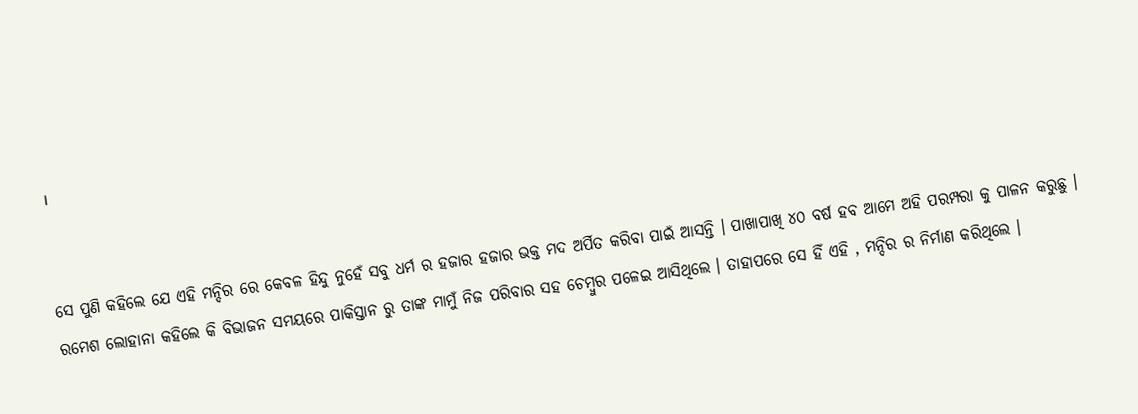।


ସେ ପୁଣି କହିଲେ ଯେ ଏହି ମନ୍ଦିର ରେ କେବଳ ହିନ୍ଦୁ ନୁହେଁ ସବୁ ଧର୍ମ ର ହଜାର ହଜାର ଭକ୍ତ ମଦ ଅର୍ପିତ କରିବା ପାଇଁ ଆସନ୍ତି । ପାଖାପାଖି ୪୦ ବର୍ଷ ହବ ଆମେ ଅହି ପରମ୍ପରା କୁ ପାଳନ କରୁଛୁ । ରମେଶ ଲୋହାନା କହିଲେ କି ବିଭାଜନ ସମୟରେ ପାକିସ୍ତାନ ରୁ ତାଙ୍କ ମାମୁଁ ନିଜ ପରିବାର ସହ ଚେମ୍ବୁର ପଳେଇ ଆସିଥିଲେ । ତାହାପରେ ସେ ହିଁ ଏହି , ମନ୍ଦିର ର ନିର୍ମାଣ କରିଥିଲେ ।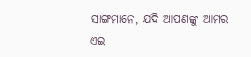ସାଙ୍ଗମାନେ, ଯଦି ଆପଣଙ୍କୁ ଆମର ଏଇ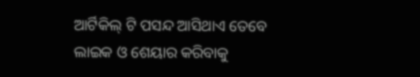ଆର୍ଟିକିଲ୍ ଟି ପସନ୍ଦ ଆସିଥାଏ ତେବେ ଲାଇକ ଓ ଶେୟାର କରିବାକୁ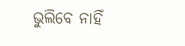ଭୁଲିବେ ନାହିଁ